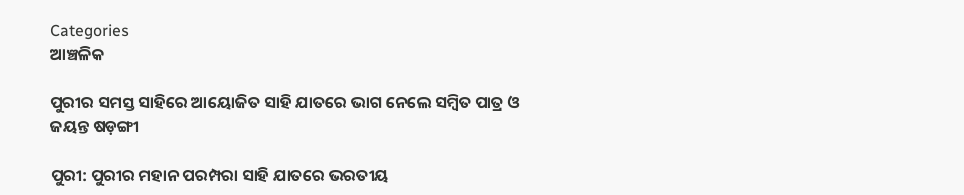Categories
ଆଞ୍ଚଳିକ

ପୁରୀର ସମସ୍ତ ସାହିରେ ଆୟୋଜିତ ସାହି ଯାତରେ ଭାଗ ନେଲେ ସମ୍ବିତ ପାତ୍ର ଓ ଜୟନ୍ତ ଷଡ଼ଙ୍ଗୀ

ପୁରୀ: ପୁରୀର ମହାନ ପରମ୍ପରା ସାହି ଯାତରେ ଭରତୀୟ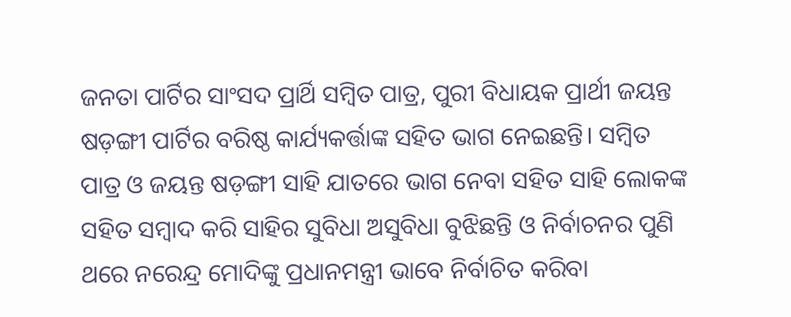ଜନତା ପାର୍ଟିର ସାଂସଦ ପ୍ରାର୍ଥି ସମ୍ବିତ ପାତ୍ର, ପୁରୀ ବିଧାୟକ ପ୍ରାର୍ଥୀ ଜୟନ୍ତ ଷଡ଼ଙ୍ଗୀ ପାର୍ଟିର ବରିଷ୍ଠ କାର୍ଯ୍ୟକର୍ତ୍ତାଙ୍କ ସହିତ ଭାଗ ନେଇଛନ୍ତି। ସମ୍ବିତ ପାତ୍ର ଓ ଜୟନ୍ତ ଷଡ଼ଙ୍ଗୀ ସାହି ଯାତରେ ଭାଗ ନେବା ସହିତ ସାହି ଲୋକଙ୍କ ସହିତ ସମ୍ବାଦ କରି ସାହିର ସୁବିଧା ଅସୁବିଧା ବୁଝିଛନ୍ତି ଓ ନିର୍ବାଚନର ପୁଣି ଥରେ ନରେନ୍ଦ୍ର ମୋଦିଙ୍କୁ ପ୍ରଧାନମନ୍ତ୍ରୀ ଭାବେ ନିର୍ବାଚିତ କରିବା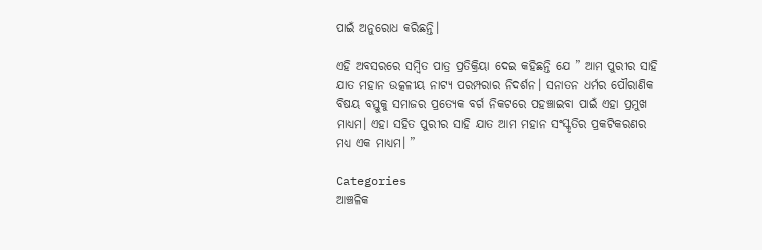ପାଇଁ ଅନୁରୋଧ କରିଛନ୍ତି।

ଏହି ଅବସରରେ ସମ୍ବିତ ପାତ୍ର ପ୍ରତିକ୍ରିୟା ଦେଇ କହିଛନ୍ତି ଯେ ” ଆମ ପୁରୀର ସାହି ଯାତ ମହାନ ଉତ୍କଳୀୟ ନାଟ୍ୟ ପରମ୍ପରାର ନିଦର୍ଶନ। ସନାତନ ଧର୍ମର ପୌରାଣିକ ବିଷୟ ବସ୍ତୁକୁ ସମାଜର ପ୍ରତ୍ୟେକ ବର୍ଗ ନିକଟରେ ପହଞ୍ଚାଇବା ପାଇଁ ଏହା ପ୍ରମୁଖ ମାଧ୍ୟମ। ଏହା ସହିତ ପୁରୀର ସାହି ଯାତ ଆମ ମହାନ ସଂସ୍କୃତିର ପ୍ରକଟିକରଣର ମଧ୍ୟ ଏକ ମାଧ୍ୟମ। ”

Categories
ଆଞ୍ଚଳିକ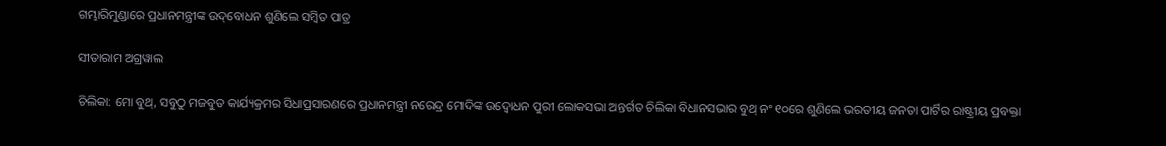ଗମ୍ଭାରିମୁଣ୍ଡାରେ ପ୍ରଧାନମନ୍ତ୍ରୀଙ୍କ ଉଦ୍‌ବୋଧନ ଶୁଣିଲେ ସମ୍ବିତ ପାତ୍ର

ସୀତାରାମ ଅଗ୍ରୱାଲ

ଚିଲିକା: ମୋ ବୁଥ୍, ସବୁଠୁ ମଜବୁତ କାର୍ଯ୍ୟକ୍ରମର ସିଧାପ୍ରସାରଣରେ ପ୍ରଧାନମନ୍ତ୍ରୀ ନରେନ୍ଦ୍ର ମୋଦିଙ୍କ ଉଦ୍ବୋଧନ ପୁରୀ ଲୋକସଭା ଅନ୍ତର୍ଗତ ଚିଲିକା ବିଧାନସଭାର ବୁଥ୍ ନଂ ୧୦ରେ ଶୁଣିଲେ ଭରତୀୟ ଜନତା ପାର୍ଟିର ରାଷ୍ଟ୍ରୀୟ ପ୍ରବକ୍ତା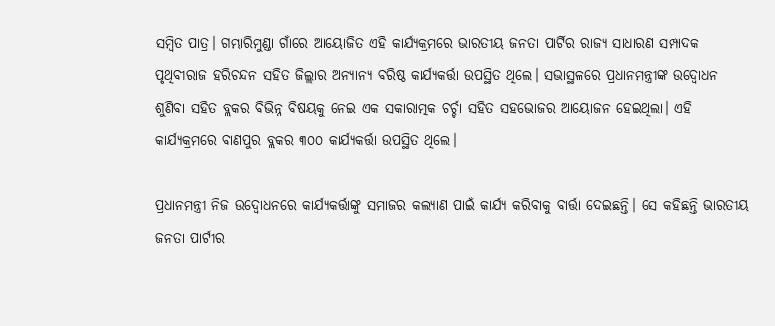ସମ୍ବିତ ପାତ୍ର। ଗମ୍ଭାରିମୁଣ୍ଡା ଗାଁରେ ଆୟୋଜିତ ଏହି କାର୍ଯ୍ୟକ୍ରମରେ ଭାରତୀୟ ଜନତା ପାର୍ଟିର ରାଜ୍ୟ ସାଧାରଣ ସମ୍ପାଦକ ପୃଥିବୀରାଜ ହରିଚନ୍ଦନ ସହିତ ଜିଲ୍ଲାର ଅନ୍ୟାନ୍ୟ ବରିଷ୍ଠ କାର୍ଯ୍ୟକର୍ତ୍ତା ଉପସ୍ଥିତ ଥିଲେ। ସଭାସ୍ଥଳରେ ପ୍ରଧାନମନ୍ତ୍ରୀଙ୍କ ଉଦ୍ବୋଧନ ଶୁଣିବା ସହିତ ବ୍ଲକର ବିଭିନ୍ନ ବିଷୟକୁ ନେଇ ଏକ ସକାରାତ୍ମକ ଚର୍ଚ୍ଚା ସହିତ ସହଭୋଜର ଆୟୋଜନ ହେଇଥିଲା। ଏହି କାର୍ଯ୍ୟକ୍ରମରେ ବାଣପୁର ବ୍ଲକର ୩୦୦ କାର୍ଯ୍ୟକର୍ତ୍ତା ଉପସ୍ଥିତ ଥିଲେ।

ପ୍ରଧାନମନ୍ତ୍ରୀ ନିଜ ଉଦ୍ବୋଧନରେ କାର୍ଯ୍ୟକର୍ତ୍ତାଙ୍କୁ ସମାଜର କଲ୍ୟାଣ ପାଇଁ କାର୍ଯ୍ୟ କରିବାକୁ ବାର୍ତ୍ତା ଦେଇଛନ୍ତି। ସେ କହିଛନ୍ତି ଭାରତୀୟ ଜନତା ପାର୍ଟୀର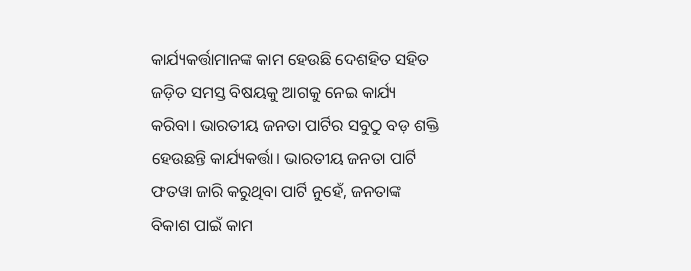କାର୍ଯ୍ୟକର୍ତ୍ତାମାନଙ୍କ କାମ ହେଉଛି ଦେଶହିତ ସହିତ ଜଡ଼ିତ ସମସ୍ତ ବିଷୟକୁ ଆଗକୁ ନେଇ କାର୍ଯ୍ୟ କରିବା। ଭାରତୀୟ ଜନତା ପାର୍ଟିର ସବୁଠୁ ବଡ଼ ଶକ୍ତି ହେଉଛନ୍ତି କାର୍ଯ୍ୟକର୍ତ୍ତା। ଭାରତୀୟ ଜନତା ପାର୍ଟି ଫତୱା ଜାରି କରୁଥିବା ପାର୍ଟି ନୁହେଁ, ଜନତାଙ୍କ ବିକାଶ ପାଇଁ କାମ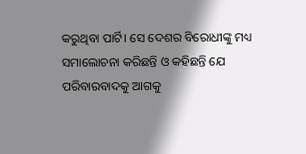କରୁଥିବା ପାର୍ଟି। ସେ ଦେଶର ବିରୋଧୀଙ୍କୁ ମଧ୍ୟ ସମାଲୋଚନା କରିଛନ୍ତି ଓ କହିଛନ୍ତି ଯେ ପରିବାରବାଦକୁ ଆଗକୁ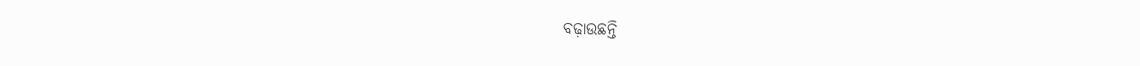ବଢ଼ାଉଛନ୍ତି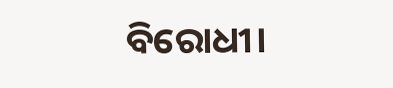ବିରୋଧୀ।